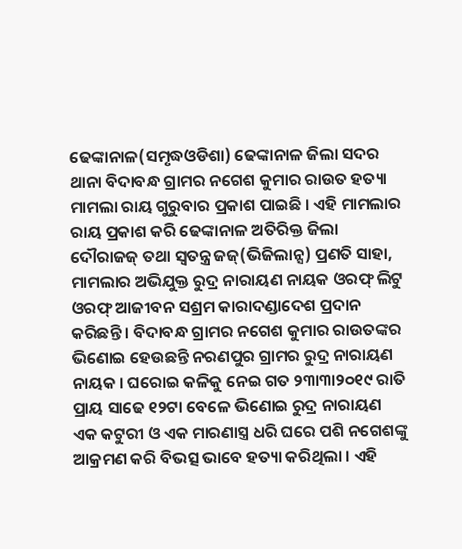ଢେଙ୍କାନାଳ(ସମୃଦ୍ଧଓଡିଶା) ଢେଙ୍କାନାଳ ଜିଲା ସଦର ଥାନା ବିଦାବନ୍ଧ ଗ୍ରାମର ନଗେଶ କୁମାର ରାଉତ ହତ୍ୟା ମାମଲା ରାୟ ଗୁରୁବାର ପ୍ରକାଶ ପାଇଛି । ଏହି ମାମଲାର ରାୟ ପ୍ରକାଶ କରି ଢେଙ୍କାନାଳ ଅତିରିକ୍ତ ଜିଲା ଦୌରାଜଜ୍ ତଥା ସ୍ୱତନ୍ତ୍ର ଜଜ୍(ଭିଜିଲାନ୍ସ) ପ୍ରଣତି ସାହା, ମାମଲାର ଅଭିଯୁକ୍ତ ରୁଦ୍ର ନାରାୟଣ ନାୟକ ଓରଫ୍ ଲିଟୁ ଓରଫ୍ ଆଜୀବନ ସଶ୍ରମ କାରାଦଣ୍ଡାଦେଶ ପ୍ରଦାନ କରିଛନ୍ତି । ବିଦାବନ୍ଧ ଗ୍ରାମର ନଗେଶ କୁମାର ରାଉତଙ୍କର ଭିଣୋଇ ହେଉଛନ୍ତି ନରଣପୁର ଗ୍ରାମର ରୁଦ୍ର ନାରାୟଣ ନାୟକ । ଘରୋଇ କଳିକୁ ନେଇ ଗତ ୨୩ା୩ା୨୦୧୯ ରାତି ପ୍ରାୟ ସାଢେ ୧୨ଟା ବେଳେ ଭିଣୋଇ ରୁଦ୍ର ନାରାୟଣ ଏକ କଟୁରୀ ଓ ଏକ ମାରଣାସ୍ତ୍ର ଧରି ଘରେ ପଶି ନଗେଶଙ୍କୁ ଆକ୍ରମଣ କରି ବିଭତ୍ସ ଭାବେ ହତ୍ୟା କରିଥିଲା । ଏହି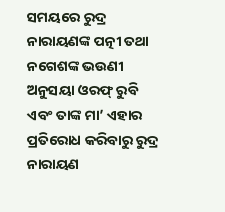ସମୟରେ ରୁଦ୍ର ନାରାୟଣଙ୍କ ପତ୍ନୀ ତଥା ନଗେଶଙ୍କ ଭଉଣୀ ଅନୁସୟା ଓରଫ୍ ରୁବି ଏବଂ ତାଙ୍କ ମା’ ଏହାର ପ୍ରତିରୋଧ କରିବାରୁ ରୁଦ୍ର ନାରାୟଣ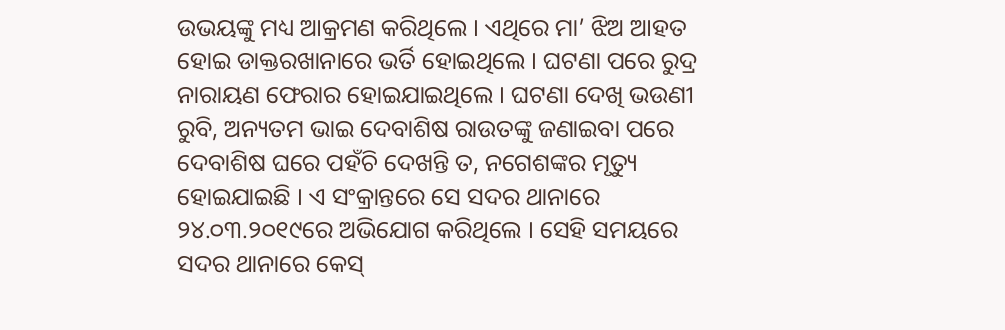ଉଭୟଙ୍କୁ ମଧ୍ୟ ଆକ୍ରମଣ କରିଥିଲେ । ଏଥିରେ ମା’ ଝିଅ ଆହତ ହୋଇ ଡାକ୍ତରଖାନାରେ ଭର୍ତି ହୋଇଥିଲେ । ଘଟଣା ପରେ ରୁଦ୍ର ନାରାୟଣ ଫେରାର ହୋଇଯାଇଥିଲେ । ଘଟଣା ଦେଖି ଭଉଣୀ ରୁବି, ଅନ୍ୟତମ ଭାଇ ଦେବାଶିଷ ରାଉତଙ୍କୁ ଜଣାଇବା ପରେ ଦେବାଶିଷ ଘରେ ପହଁଚି ଦେଖନ୍ତି ତ, ନଗେଶଙ୍କର ମୃତ୍ୟୁ ହୋଇଯାଇଛି । ଏ ସଂକ୍ରାନ୍ତରେ ସେ ସଦର ଥାନାରେ ୨୪.୦୩.୨୦୧୯ରେ ଅଭିଯୋଗ କରିଥିଲେ । ସେହି ସମୟରେ ସଦର ଥାନାରେ କେସ୍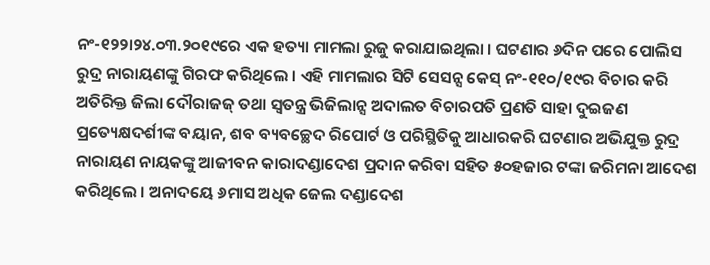ନଂ-୧୨୨ା୨୪.୦୩.୨୦୧୯ରେ ଏକ ହତ୍ୟା ମାମଲା ରୁଜୁ କରାଯାଇଥିଲା । ଘଟଣାର ୬ଦିନ ପରେ ପୋଲିସ ରୁଦ୍ର ନାରାୟଣଙ୍କୁ ଗିରଫ କରିଥିଲେ । ଏହି ମାମଲାର ସିଟି ସେସନ୍ସ କେସ୍ ନଂ-୧୧୦/୧୯ର ବିଚାର କରି ଅତିରିକ୍ତ ଜିଲା ଦୌରାଜଜ୍ ତଥା ସ୍ୱତନ୍ତ୍ର ଭିଜିଲାନ୍ସ ଅଦାଲତ ବିଚାରପତି ପ୍ରଣତି ସାହା ଦୁଇଜଣ ପ୍ରତ୍ୟେକ୍ଷଦର୍ଶୀଙ୍କ ବୟାନ, ଶବ ବ୍ୟବଚ୍ଛେଦ ରିପୋର୍ଟ ଓ ପରିସ୍ଥିତିକୁ ଆଧାରକରି ଘଟଣାର ଅଭିଯୁକ୍ତ ରୁଦ୍ର ନାରାୟଣ ନାୟକଙ୍କୁ ଆଜୀବନ କାରାଦଣ୍ଡାଦେଶ ପ୍ରଦାନ କରିବା ସହିତ ୫୦ହଜାର ଟଙ୍କା ଜରିମନା ଆଦେଶ କରିଥିଲେ । ଅନାଦୟେ ୬ମାସ ଅଧିକ ଜେଲ ଦଣ୍ଡାଦେଶ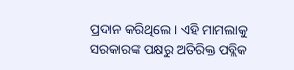ପ୍ରଦାନ କରିଥିଲେ । ଏହି ମାମଲାକୁ ସରକାରଙ୍କ ପକ୍ଷରୁ ଅତିରିକ୍ତ ପବ୍ଲିକ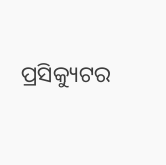ପ୍ରସିକ୍ୟୁଟର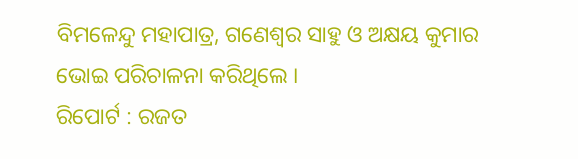ବିମଳେନ୍ଦୁ ମହାପାତ୍ର, ଗଣେଶ୍ୱର ସାହୁ ଓ ଅକ୍ଷୟ କୁମାର ଭୋଇ ପରିଚାଳନା କରିଥିଲେ ।
ରିପୋର୍ଟ : ରଜତ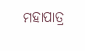ମହାପାତ୍ର